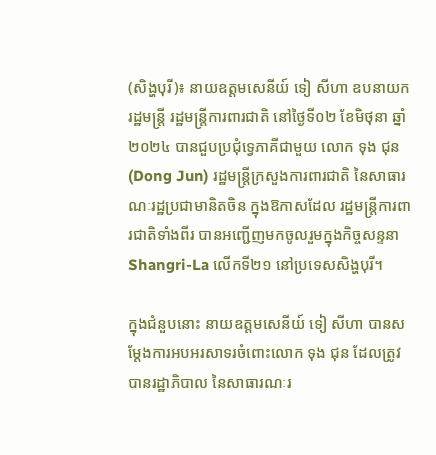(សិង្ហបុរី)៖ នាយឧត្តមសេនីយ៍ ទៀ សីហា ឧបនាយករដ្ឋមន្ត្រី រដ្ឋមន្ត្រីការពារជាតិ នៅថ្ងៃទី០២ ខែមិថុនា ឆ្នាំ២០២៤ បានជួបប្រជុំទ្វេភាគីជាមួយ លោក ទុង ជុន (Dong Jun) រដ្ឋមន្ត្រីក្រសួងការពារជាតិ នៃសាធារណៈរដ្ឋប្រជាមានិតចិន ក្នុងឱកាសដែល រដ្ឋមន្ត្រីការពារជាតិទាំងពីរ បានអញ្ជើញមកចូលរួមក្នុងកិច្ចសន្ទនា Shangri-La លើកទី២១ នៅប្រទេសសិង្ហបុរី។

ក្នុងជំនួបនោះ នាយឧត្តមសេនីយ៍ ទៀ សីហា បានសម្ដែងការអបអរសាទរចំពោះលោក ទុង ជុន ដែលត្រូវបានរដ្ឋាភិបាល នៃសាធារណៈរ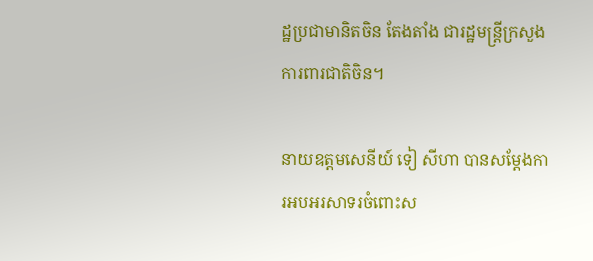ដ្ឋប្រជាមានិតចិន តែងតាំង ជារដ្ឋមន្ត្រីក្រសួងការពារជាតិចិន។

នាយឧត្តមសេនីយ៍ ទៀ សីហា បានសម្ដែងការអបអរសាទរចំពោះស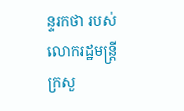ន្ទរកថា របស់លោករដ្ឋមន្ត្រីក្រសួ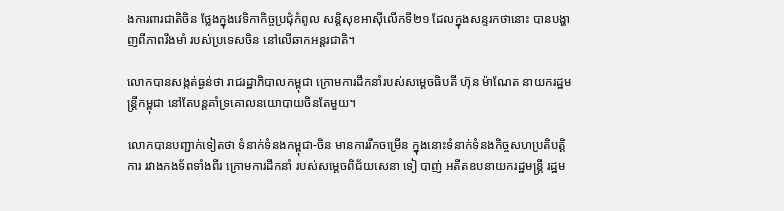ងការពារជាតិចិន ថ្លែងក្នុងវេទិកាកិច្ចប្រជុំកំពូល សន្តិសុខអាស៊ីលើកទី២១ ដែលក្នុងសន្ទរកថានោះ បានបង្ហាញពីភាពរឹងមាំ របស់ប្រទេសចិន នៅលើឆាកអន្តរជាតិ។

លោកបានសង្កត់ធ្ងន់ថា រាជរដ្ឋាភិបាលកម្ពុជា ក្រោមការដឹកនាំរបស់សម្ដេចធិបតី ហ៊ុន ម៉ាណែត នាយករដ្ឋមន្ត្រីកម្ពុជា នៅតែបន្តគាំទ្រគោលនយោបាយចិនតែមួយ។

លោកបានបញ្ជាក់ទៀតថា ទំនាក់ទំនងកម្ពុជា-ចិន មានការរីកចម្រើន ក្នុងនោះទំនាក់ទំនងកិច្ចសហប្រតិបត្តិការ រវាងកងទ័ពទាំងពីរ ក្រោមការដឹកនាំ របស់សម្ដេចពិជ័យសេនា ទៀ បាញ់ អតីតឧបនាយករដ្ឋមន្ត្រី រដ្ឋម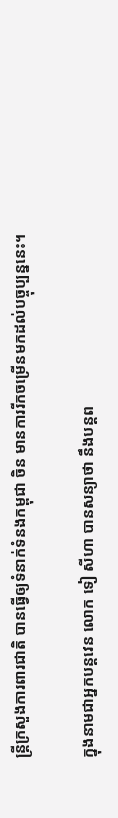ន្ត្រីក្រសួងការពារជាតិ បានធ្វើឲ្យទំនាក់ទំនងកម្ពុជា ចិន មានការរីកចម្រើនមកដល់បច្ចុប្បន្ននេះ។

ក្នុងនាមជាអ្នកបន្តវេន លោក ទៀ សីហា បានសន្យាថា នឹងបន្តព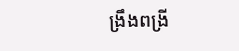ង្រឹងពង្រី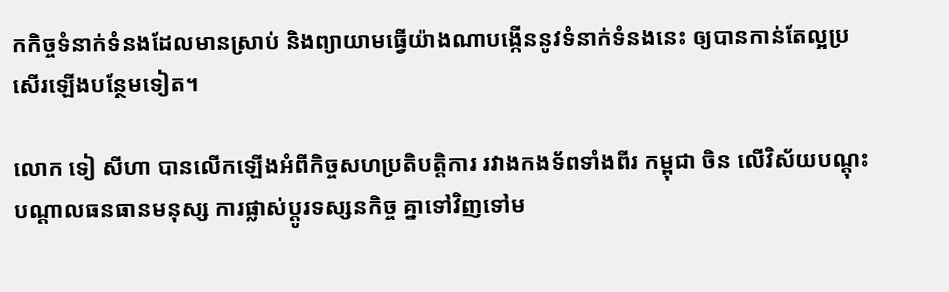កកិច្ចទំនាក់ទំនងដែលមានស្រាប់ និងព្យាយាមធ្វើយ៉ាងណាបង្កើននូវទំនាក់ទំនងនេះ ឲ្យបានកាន់តែល្អប្រសើរឡើងបន្ថែមទៀត។

លោក ទៀ សីហា បានលើកឡើងអំពីកិច្ចសហប្រតិបត្តិការ រវាងកងទ័ពទាំងពីរ កម្ពុជា ចិន លើវិស័យបណ្ដុះបណ្ដាលធនធានមនុស្ស ការផ្លាស់ប្ដូរទស្សនកិច្ច គ្នាទៅវិញទៅម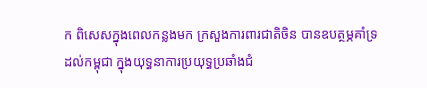ក ពិសេសក្នុងពេលកន្លងមក ក្រសួងការពារជាតិចិន បានឧបត្ថម្ភគាំទ្រដល់កម្ពុជា ក្នុងយុទ្ធនាការប្រយុទ្ធប្រឆាំងជំ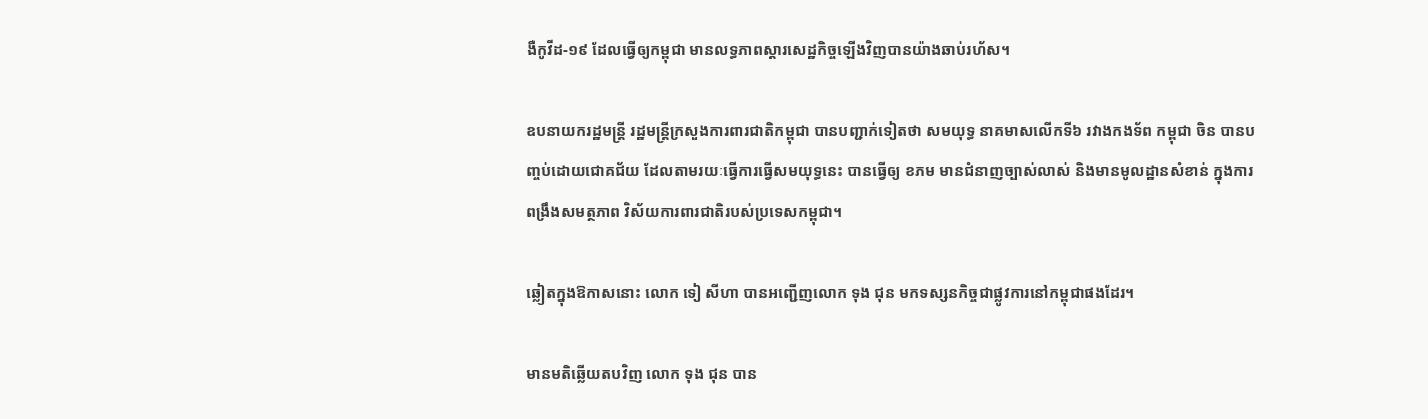ងឺកូវីដ-១៩ ដែលធ្វើឲ្យកម្ពុជា មានលទ្ធភាពស្ដារសេដ្ឋកិច្ចឡើងវិញបានយ៉ាងឆាប់រហ័ស។

ឧបនាយករដ្ឋមន្ត្រី រដ្ឋមន្ត្រីក្រសួងការពារជាតិកម្ពុជា បានបញ្ជាក់ទៀតថា សមយុទ្ធ នាគមាសលើកទី៦ រវាងកងទ័ព កម្ពុជា ចិន បានបញ្ចប់ដោយជោគជ័យ ដែលតាមរយៈធ្វើការធ្វើសមយុទ្ធនេះ បានធ្វើឲ្យ ខភម មានជំនាញច្បាស់លាស់ និងមានមូលដ្ឋានសំខាន់ ក្នុងការពង្រឹងសមត្ថភាព វិស័យការពារជាតិរបស់ប្រទេសកម្ពុជា។

ឆ្លៀតក្នុងឱកាសនោះ លោក ទៀ សីហា បានអញ្ជើញលោក ទុង ជុន មកទស្សនកិច្ចជាផ្លូវការនៅកម្ពុជាផងដែរ។

មានមតិឆ្លើយតបវិញ លោក ទុង ជុន បាន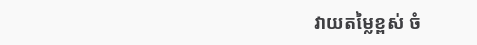វាយតម្លៃខ្ពស់ ចំ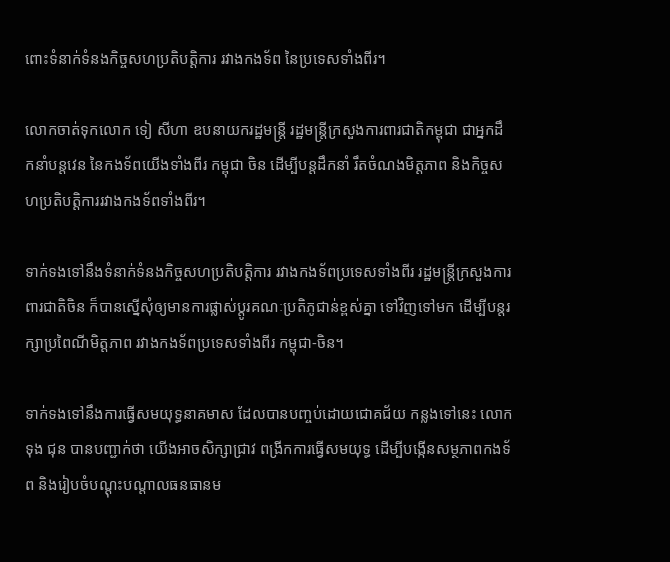ពោះទំនាក់ទំនងកិច្ចសហប្រតិបត្តិការ រវាងកងទ័ព នៃប្រទេសទាំងពីរ។

លោកចាត់ទុកលោក ទៀ សីហា ឧបនាយករដ្ឋមន្ត្រី រដ្ឋមន្ត្រីក្រសួងការពារជាតិកម្ពុជា ជាអ្នកដឹកនាំបន្តវេន នៃកងទ័ពយើងទាំងពីរ កម្ពុជា ចិន ដើម្បីបន្តដឹកនាំ រឹតចំណងមិត្តភាព និងកិច្ចសហប្រតិបត្តិការរវាងកងទ័ពទាំងពីរ។

ទាក់ទងទៅនឹងទំនាក់ទំនងកិច្ចសហប្រតិបត្តិការ រវាងកងទ័ពប្រទេសទាំងពីរ រដ្ឋមន្ត្រីក្រសួងការពារជាតិចិន ក៏បានស្នើសុំឲ្យមានការផ្លាស់ប្ដូរគណៈប្រតិភូជាន់ខ្ពស់គ្នា ទៅវិញទៅមក ដើម្បីបន្តរក្សាប្រពៃណីមិត្តភាព រវាងកងទ័ពប្រទេសទាំងពីរ កម្ពុជា-ចិន។

ទាក់ទងទៅនឹងការធ្វើសមយុទ្ធនាគមាស ដែលបានបញ្ចប់ដោយជោគជ័យ កន្លងទៅនេះ លោក ទុង ជុន បានបញ្ជាក់ថា យើងអាចសិក្សាជ្រាវ ពង្រីកការធ្វើសមយុទ្ធ ដើម្បីបង្កើនសម្ថភាពកងទ័ព និងរៀបចំបណ្តុះបណ្តាលធនធានម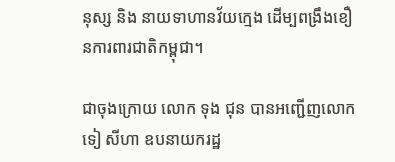នុស្ស និង នាយទាហានវ័យក្មេង ដើម្បពង្រឹងខឿនការពារជាតិកម្ពុជា។

ជាចុងក្រោយ លោក ទុង ជុន បានអញ្ជើញលោក ទៀ សីហា ឧបនាយករដ្ឋ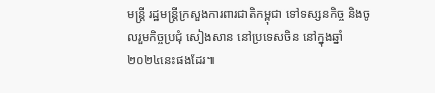មន្ត្រី រដ្ឋមន្ត្រីក្រសួងការពារជាតិកម្ពុជា ទៅទស្សនកិច្ច និងចូលរួមកិច្ចប្រជុំ សៀងសាន នៅប្រទេសចិន នៅក្នុងឆ្នាំ២០២៤នេះផងដែរ៕